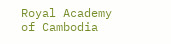Royal Academy of Cambodia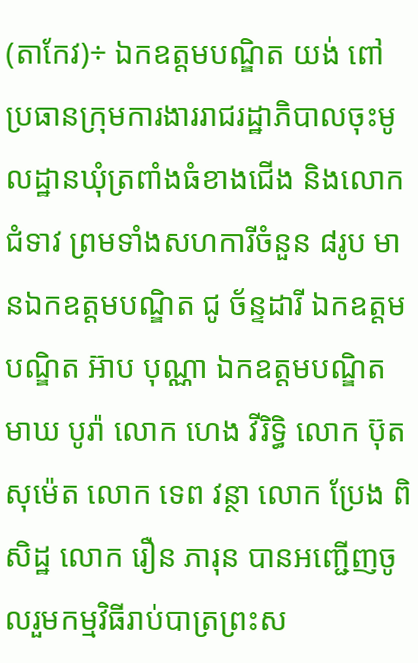(តាកែវ)÷ ឯកឧត្តមបណ្ឌិត យង់ ពៅ ប្រធានក្រុមការងាររាជរដ្ឋាភិបាលចុះមូលដ្ឋានឃុំត្រពាំងធំខាងជើង និងលោកជំទាវ ព្រមទាំងសហការីចំនួន ៨រូប មានឯកឧត្តមបណ្ឌិត ជូ ច័ន្ទដារី ឯកឧត្តមបណ្ឌិត អ៊ាប បុណ្ណា ឯកឧត្តមបណ្ឌិត មាឃ បូរ៉ា លោក ហេង វីរិទ្ធិ លោក ប៊ុត សុម៉េត លោក ទេព វន្ថា លោក ប្រែង ពិសិដ្ឋ លោក រឿន ភារុន បានអញ្ជើញចូលរួមកម្មវិធីរាប់បាត្រព្រះស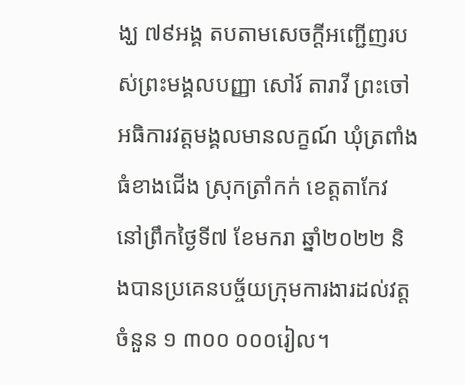ង្ឃ ៧៩អង្គ តបតាមសេចក្ដីអញ្ជើញរបស់ព្រះមង្គលបញ្ញា សៅរ៍ តារាវី ព្រះចៅអធិការវត្តមង្គលមានលក្ខណ៍ ឃុំត្រពាំងធំខាងជើង ស្រុកត្រាំកក់ ខេត្តតាកែវ នៅព្រឹកថ្ងៃទី៧ ខែមករា ឆ្នាំ២០២២ និងបានប្រគេនបច្ច័យក្រុមការងារដល់វត្ត ចំនួន ១ ៣០០ ០០០រៀល។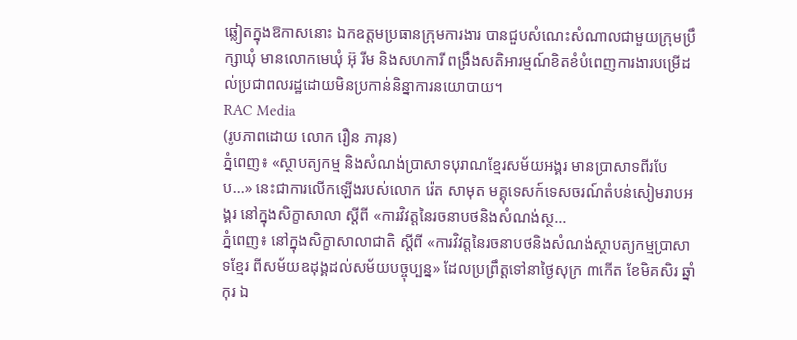ឆ្លៀតក្នុងឱកាសនោះ ឯកឧត្តមប្រធានក្រុមការងារ បានជួបសំណេះសំណាលជាមួយក្រុមប្រឹក្សាឃុំ មានលោកមេឃុំ អ៊ុ រីម និងសហការី ពង្រឹងសតិអារម្មណ៍ខិតខំបំពេញការងារបម្រើដល់ប្រជាពលរដ្ឋដោយមិនប្រកាន់និន្នាការនយោបាយ។
RAC Media
(រូបភាពដោយ លោក រឿន ភារុន)
ភ្នំពេញ៖ «ស្ថាបត្យកម្ម និងសំណង់ប្រាសាទបុរាណខ្មែរសម័យអង្គរ មានប្រាសាទពីរបែប...» នេះជាការលើកឡើងរបស់លោក រ៉េត សាមុត មគ្គុទេសក៍ទេសចរណ៍តំបន់សៀមរាបអង្គរ នៅក្នុងសិក្ខាសាលា ស្ដីពី «ការវិវត្តនៃរចនាបថនិងសំណង់ស្ថ...
ភ្នំពេញ៖ នៅក្នុងសិក្ខាសាលាជាតិ ស្ដីពី «ការវិវត្តនៃរចនាបថនិងសំណង់ស្ថាបត្យកម្មប្រាសាទខ្មែរ ពីសម័យឧដុង្គដល់សម័យបច្ចុប្បន្ន» ដែលប្រព្រឹត្តទៅនាថ្ងៃសុក្រ ៣កើត ខែមិគសិរ ឆ្នាំកុរ ឯ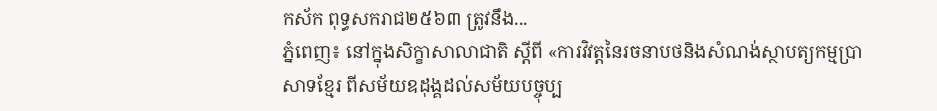កស័ក ពុទ្ធសករាជ២៥៦៣ ត្រូវនឹង...
ភ្នំពេញ៖ នៅក្នុងសិក្ខាសាលាជាតិ ស្ដីពី «ការវិវត្តនៃរចនាបថនិងសំណង់ស្ថាបត្យកម្មប្រាសាទខ្មែរ ពីសម័យឧដុង្គដល់សម័យបច្ចុប្ប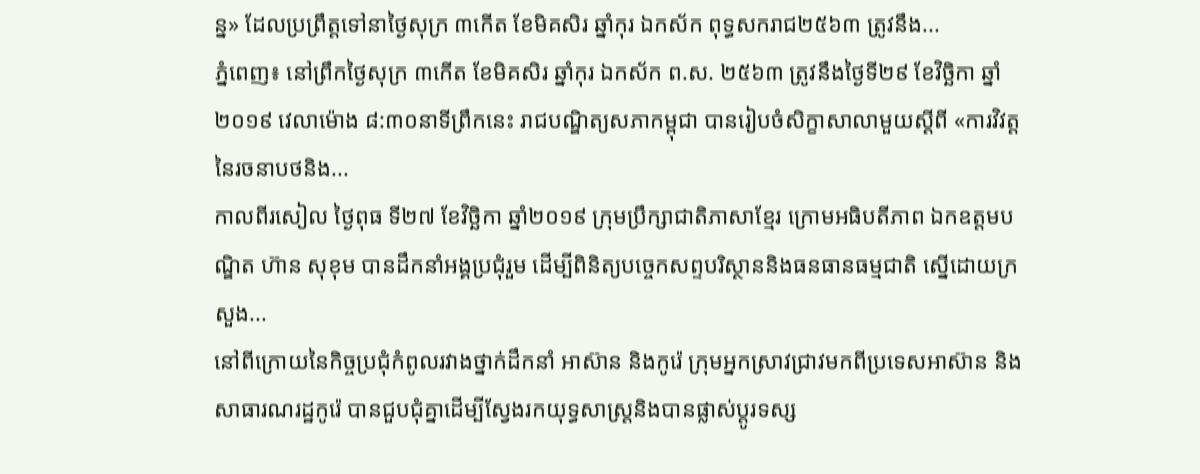ន្ន» ដែលប្រព្រឹត្តទៅនាថ្ងៃសុក្រ ៣កើត ខែមិគសិរ ឆ្នាំកុរ ឯកស័ក ពុទ្ធសករាជ២៥៦៣ ត្រូវនឹង...
ភ្នំពេញ៖ នៅព្រឹកថ្ងៃសុក្រ ៣កើត ខែមិគសិរ ឆ្នាំកុរ ឯកស័ក ព.ស. ២៥៦៣ ត្រូវនឹងថ្ងៃទី២៩ ខែវិច្ឆិកា ឆ្នាំ២០១៩ វេលាម៉ោង ៨:៣០នាទីព្រឹកនេះ រាជបណ្ឌិត្យសភាកម្ពុជា បានរៀបចំសិក្ខាសាលាមួយស្ដីពី «ការវិវត្តនៃរចនាបថនិង...
កាលពីរសៀល ថ្ងៃពុធ ទី២៧ ខែវិច្ឆិកា ឆ្នាំ២០១៩ ក្រុមប្រឹក្សាជាតិភាសាខ្មែរ ក្រោមអធិបតីភាព ឯកឧត្តមបណ្ឌិត ហ៊ាន សុខុម បានដឹកនាំអង្គប្រជុំរួម ដើម្បីពិនិត្យបច្ចេកសព្ទបរិស្ថាននិងធនធានធម្មជាតិ ស្នើដោយក្រសួង...
នៅពីក្រោយនៃកិច្ចប្រជុំកំពូលរវាងថ្នាក់ដឹកនាំ អាស៊ាន និងកូរ៉េ ក្រុមអ្នកស្រាវជ្រាវមកពីប្រទេសអាស៊ាន និងសាធារណរដ្ឋកូរ៉េ បានជួបជុំគ្នាដើម្បីស្វែងរកយុទ្ធសាស្ត្រនិងបានផ្លាស់ប្តូរទស្ស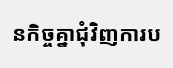នកិច្ចគ្នាជុំវិញការប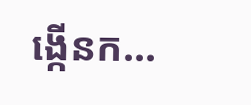ង្កើនក...